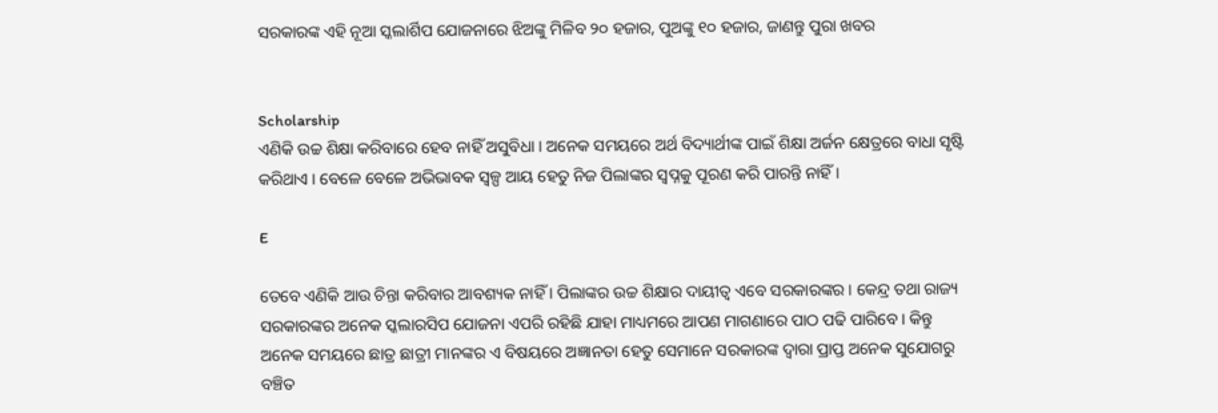ସରକାରଙ୍କ ଏହି ନୂଆ ସ୍କଲାର୍ଶିପ ଯୋଜନାରେ ଝିଅଙ୍କୁ ମିଳିବ ୨୦ ହଜାର, ପୁଅଙ୍କୁ ୧୦ ହଜାର, ଜାଣନ୍ତୁ ପୁରା ଖବର


Scholarship
ଏଣିକି ଉଚ୍ଚ ଶିକ୍ଷା କରିବାରେ ହେବ ନାହିଁ ଅସୁବିଧା । ଅନେକ ସମୟରେ ଅର୍ଥ ବିଦ୍ୟାର୍ଥୀଙ୍କ ପାଇଁ ଶିକ୍ଷା ଅର୍ଜନ କ୍ଷେତ୍ରରେ ବାଧା ସୃଷ୍ଟି କରିଥାଏ । ବେଳେ ବେଳେ ଅଭିଭାବକ ସ୍ୱଳ୍ପ ଆୟ ହେତୁ ନିଜ ପିଲାଙ୍କର ସ୍ୱପ୍ନକୁ ପୂରଣ କରି ପାରନ୍ତି ନାହିଁ ।

E

ତେବେ ଏଣିକି ଆଉ ଚିନ୍ତା କରିବାର ଆବଶ୍ୟକ ନାହିଁ । ପିଲାଙ୍କର ଉଚ୍ଚ ଶିକ୍ଷାର ଦାୟୀତ୍ବ ଏବେ ସରକାରଙ୍କର । କେନ୍ଦ୍ର ତଥା ରାଜ୍ୟ ସରକାରଙ୍କର ଅନେକ ସ୍କଲାରସିପ ଯୋଜନା ଏପରି ରହିଛି ଯାହା ମାଧ୍ୟମରେ ଆପଣ ମାଗଣାରେ ପାଠ ପଢି ପାରିବେ । କିନ୍ତୁ ଅନେକ ସମୟରେ ଛାତ୍ର ଛାତ୍ରୀ ମାନଙ୍କର ଏ ବିଷୟରେ ଅଜ୍ଞାନତା ହେତୁ ସେମାନେ ସରକାରଙ୍କ ଦ୍ଵାରା ପ୍ରାପ୍ତ ଅନେକ ସୁଯୋଗରୁ ବଞ୍ଚିତ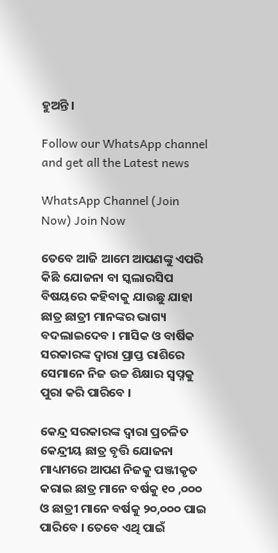ହୁଅନ୍ତି ।

Follow our WhatsApp channel and get all the Latest news

WhatsApp Channel (Join Now) Join Now

ତେବେ ଆଜି ଆମେ ଆପଣଙ୍କୁ ଏପରି କିଛି ଯୋଜନା ବା ସ୍କଲାରସିପ ବିଷୟରେ କହିବାକୁ ଯାଉଛୁ ଯାହା ଛାତ୍ର ଛାତ୍ରୀ ମାନଙ୍କର ଭାଗ୍ୟ ବଦଲାଇଦେବ । ମାସିକ ଓ ବାର୍ଷିକ ସରକାରଙ୍କ ଦ୍ଵାରା ପ୍ରାପ୍ତ ରାଶିରେ ସେମାନେ ନିଜ ଉଚ୍ଚ ଶିକ୍ଷାର ସ୍ୱପ୍ନକୁ ପୁରା କରି ପାରିବେ ।

କେନ୍ଦ୍ର ସରକାରଙ୍କ ଦ୍ଵାରା ପ୍ରଚଳିତ କେନ୍ଦ୍ରୀୟ ଛାତ୍ର ବୃତ୍ତି ଯୋଜନା ମାଧ୍ୟମରେ ଆପଣ ନିଜକୁ ପଞ୍ଜୀକୃତ କରାଇ ଛାତ୍ର ମାନେ ବର୍ଷକୁ ୧୦ ,୦୦୦ ଓ ଛାତ୍ରୀ ମାନେ ବର୍ଷକୁ ୨୦,୦୦୦ ପାଇ ପାରିବେ । ତେବେ ଏଥି ପାଇଁ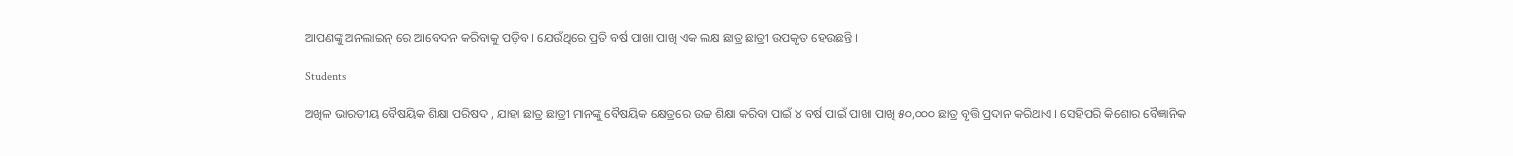ଆପଣଙ୍କୁ ଅନଲାଇନ୍ ରେ ଆବେଦନ କରିବାକୁ ପଡ଼ିବ । ଯେଉଁଥିରେ ପ୍ରତି ବର୍ଷ ପାଖା ପାଖି ଏକ ଲକ୍ଷ ଛାତ୍ର ଛାତ୍ରୀ ଉପକୃତ ହେଉଛନ୍ତି ।

Students

ଅଖିଳ ଭାରତୀୟ ବୈଷୟିକ ଶିକ୍ଷା ପରିଷଦ , ଯାହା ଛାତ୍ର ଛାତ୍ରୀ ମାନଙ୍କୁ ବୈଷୟିକ କ୍ଷେତ୍ରରେ ଉଚ୍ଚ ଶିକ୍ଷା କରିବା ପାଇଁ ୪ ବର୍ଷ ପାଇଁ ପାଖା ପାଖି ୫୦,୦୦୦ ଛାତ୍ର ବୃତ୍ତି ପ୍ରଦାନ କରିଥାଏ । ସେହିପରି କିଶୋର ବୈଜ୍ଞାନିକ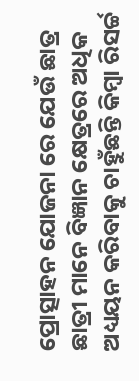ପ୍ରୋତ୍ସାହନ ଯୋଜନା ରେ ଯେଉଁ ଛାତ୍ର ଛାତ୍ରୀ ମାନେ ବିଜ୍ଞାନ କ୍ଷେତ୍ରରେ ଅଧିକ ଅଧ୍ୟୟନ କରିବାକୁ ଚାହୁଁଛନ୍ତି କିମ୍ବା ରିସର୍ଚ୍ଚ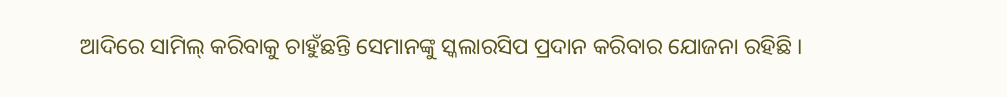ଆଦିରେ ସାମିଲ୍ କରିବାକୁ ଚାହୁଁଛନ୍ତି ସେମାନଙ୍କୁ ସ୍କଲାରସିପ ପ୍ରଦାନ କରିବାର ଯୋଜନା ରହିଛି ।